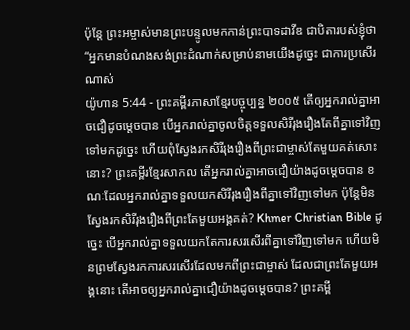ប៉ុន្តែ ព្រះអម្ចាស់មានព្រះបន្ទូលមកកាន់ព្រះបាទដាវីឌ ជាបិតារបស់ខ្ញុំថា “អ្នកមានបំណងសង់ព្រះដំណាក់សម្រាប់នាមយើងដូច្នេះ ជាការប្រសើរណាស់
យ៉ូហាន 5:44 - ព្រះគម្ពីរភាសាខ្មែរបច្ចុប្បន្ន ២០០៥ តើឲ្យអ្នករាល់គ្នាអាចជឿដូចម្ដេចបាន បើអ្នករាល់គ្នាចូលចិត្តទទួលសិរីរុងរឿងតែពីគ្នាទៅវិញទៅមកដូច្នេះ ហើយពុំស្វែងរកសិរីរុងរឿងពីព្រះជាម្ចាស់តែមួយគត់សោះនោះ? ព្រះគម្ពីរខ្មែរសាកល តើអ្នករាល់គ្នាអាចជឿយ៉ាងដូចម្ដេចបាន ខណៈដែលអ្នករាល់គ្នាទទួលយកសិរីរុងរឿងពីគ្នាទៅវិញទៅមក ប៉ុន្តែមិនស្វែងរកសិរីរុងរឿងពីព្រះតែមួយអង្គគត់? Khmer Christian Bible ដូច្នេះ បើអ្នករាល់គ្នាទទួលយកតែការសរសើរពីគ្នាទៅវិញទៅមក ហើយមិនព្រមស្វែងរកការសរសើរដែលមកពីព្រះជាម្ចាស់ ដែលជាព្រះតែមួយអង្គនោះ តើអាចឲ្យអ្នករាល់គ្នាជឿយ៉ាងដូចម្តេចបាន? ព្រះគម្ពី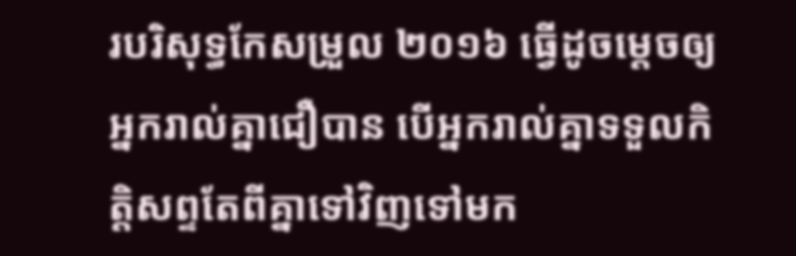របរិសុទ្ធកែសម្រួល ២០១៦ ធ្វើដូចម្តេចឲ្យអ្នករាល់គ្នាជឿបាន បើអ្នករាល់គ្នាទទួលកិត្តិសព្ទតែពីគ្នាទៅវិញទៅមក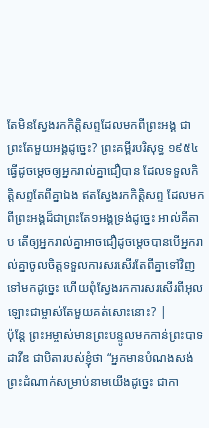តែមិនស្វែងរកកិត្តិសព្ទដែលមកពីព្រះអង្គ ជាព្រះតែមួយអង្គដូច្នេះ? ព្រះគម្ពីរបរិសុទ្ធ ១៩៥៤ ធ្វើដូចម្តេចឲ្យអ្នករាល់គ្នាជឿបាន ដែលទទួលកិត្តិសព្ទតែពីគ្នាឯង ឥតស្វែងរកកិត្តិសព្ទ ដែលមកពីព្រះអង្គដ៏ជាព្រះតែ១អង្គទ្រង់ដូច្នេះ អាល់គីតាប តើឲ្យអ្នករាល់គ្នាអាចជឿដូចម្ដេចបានបើអ្នករាល់គ្នាចូលចិត្ដទទួលការសរសើរតែពីគ្នាទៅវិញទៅមកដូច្នេះ ហើយពុំស្វែងរកការសរសើរពីអុលឡោះជាម្ចាស់តែមួយគត់សោះនោះ? |
ប៉ុន្តែ ព្រះអម្ចាស់មានព្រះបន្ទូលមកកាន់ព្រះបាទដាវីឌ ជាបិតារបស់ខ្ញុំថា “អ្នកមានបំណងសង់ព្រះដំណាក់សម្រាប់នាមយើងដូច្នេះ ជាកា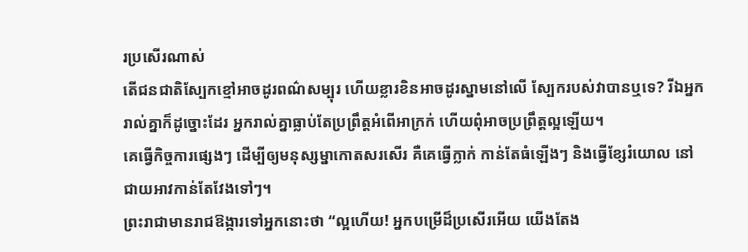រប្រសើរណាស់
តើជនជាតិស្បែកខ្មៅអាចដូរពណ៌សម្បុរ ហើយខ្លារខិនអាចដូរស្នាមនៅលើ ស្បែករបស់វាបានឬទេ? រីឯអ្នករាល់គ្នាក៏ដូច្នោះដែរ អ្នករាល់គ្នាធ្លាប់តែប្រព្រឹត្តអំពើអាក្រក់ ហើយពុំអាចប្រព្រឹត្តល្អឡើយ។
គេធ្វើកិច្ចការផ្សេងៗ ដើម្បីឲ្យមនុស្សម្នាកោតសរសើរ គឺគេធ្វើក្លាក់ កាន់តែធំឡើងៗ និងធ្វើខ្សែរំយោល នៅជាយអាវកាន់តែវែងទៅៗ។
ព្រះរាជាមានរាជឱង្ការទៅអ្នកនោះថា “ល្អហើយ! អ្នកបម្រើដ៏ប្រសើរអើយ យើងតែង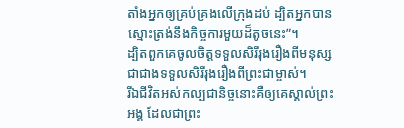តាំងអ្នកឲ្យគ្រប់គ្រងលើក្រុងដប់ ដ្បិតអ្នកបានស្មោះត្រង់នឹងកិច្ចការមួយដ៏តូចនេះ”។
ដ្បិតពួកគេចូលចិត្តទទួលសិរីរុងរឿងពីមនុស្សជាជាងទទួលសិរីរុងរឿងពីព្រះជាម្ចាស់។
រីឯជីវិតអស់កល្បជានិច្ចនោះគឺឲ្យគេស្គាល់ព្រះអង្គ ដែលជាព្រះ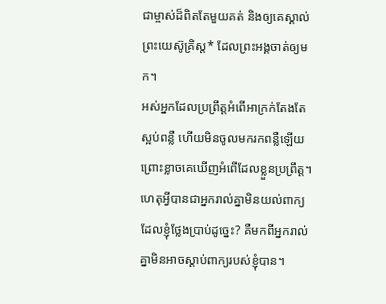ជាម្ចាស់ដ៏ពិតតែមួយគត់ និងឲ្យគេស្គាល់ព្រះយេស៊ូគ្រិស្ត* ដែលព្រះអង្គចាត់ឲ្យមក។
អស់អ្នកដែលប្រព្រឹត្តអំពើអាក្រក់តែងតែស្អប់ពន្លឺ ហើយមិនចូលមករកពន្លឺឡើយ ព្រោះខ្លាចគេឃើញអំពើដែលខ្លួនប្រព្រឹត្ត។
ហេតុអ្វីបានជាអ្នករាល់គ្នាមិនយល់ពាក្យដែលខ្ញុំថ្លែងប្រាប់ដូច្នេះ? គឺមកពីអ្នករាល់គ្នាមិនអាចស្ដាប់ពាក្យរបស់ខ្ញុំបាន។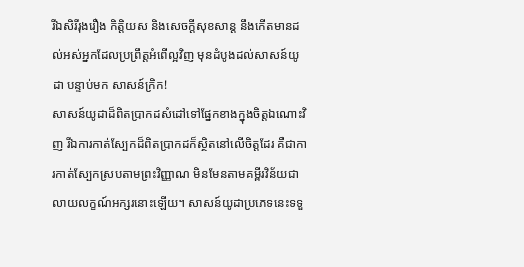រីឯសិរីរុងរឿង កិត្តិយស និងសេចក្ដីសុខសាន្ត នឹងកើតមានដល់អស់អ្នកដែលប្រព្រឹត្តអំពើល្អវិញ មុនដំបូងដល់សាសន៍យូដា បន្ទាប់មក សាសន៍ក្រិក!
សាសន៍យូដាដ៏ពិតប្រាកដសំដៅទៅផ្នែកខាងក្នុងចិត្តឯណោះវិញ រីឯការកាត់ស្បែកដ៏ពិតប្រាកដក៏ស្ថិតនៅលើចិត្តដែរ គឺជាការកាត់ស្បែកស្របតាមព្រះវិញ្ញាណ មិនមែនតាមគម្ពីរវិន័យជាលាយលក្ខណ៍អក្សរនោះឡើយ។ សាសន៍យូដាប្រភេទនេះទទួ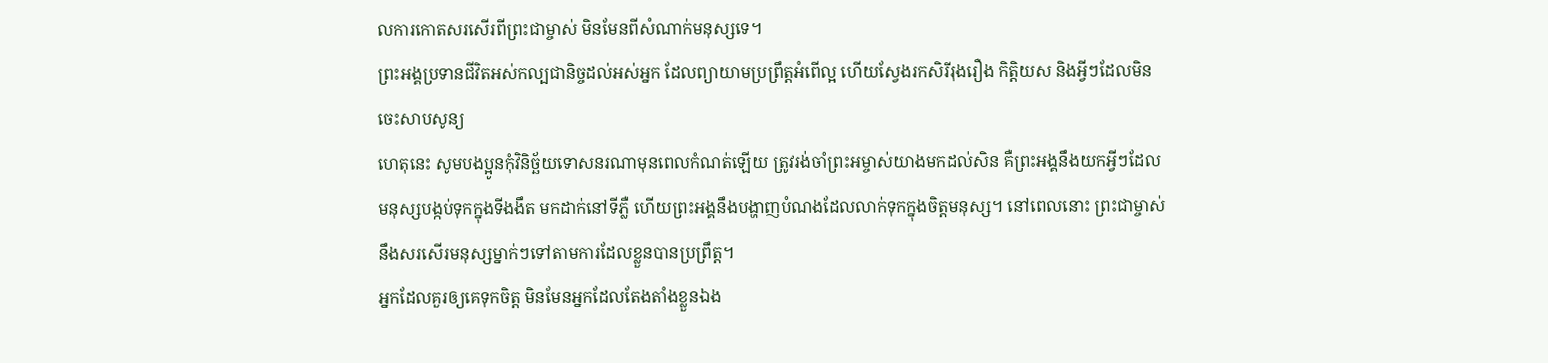លការកោតសរសើរពីព្រះជាម្ចាស់ មិនមែនពីសំណាក់មនុស្សទេ។
ព្រះអង្គប្រទានជីវិតអស់កល្បជានិច្ចដល់អស់អ្នក ដែលព្យាយាមប្រព្រឹត្តអំពើល្អ ហើយស្វែងរកសិរីរុងរឿង កិត្តិយស និងអ្វីៗដែលមិនចេះសាបសូន្យ
ហេតុនេះ សូមបងប្អូនកុំវិនិច្ឆ័យទោសនរណាមុនពេលកំណត់ឡើយ ត្រូវរង់ចាំព្រះអម្ចាស់យាងមកដល់សិន គឺព្រះអង្គនឹងយកអ្វីៗដែលមនុស្សបង្កប់ទុកក្នុងទីងងឹត មកដាក់នៅទីភ្លឺ ហើយព្រះអង្គនឹងបង្ហាញបំណងដែលលាក់ទុកក្នុងចិត្តមនុស្ស។ នៅពេលនោះ ព្រះជាម្ចាស់នឹងសរសើរមនុស្សម្នាក់ៗទៅតាមការដែលខ្លួនបានប្រព្រឹត្ត។
អ្នកដែលគួរឲ្យគេទុកចិត្ត មិនមែនអ្នកដែលតែងតាំងខ្លួនឯង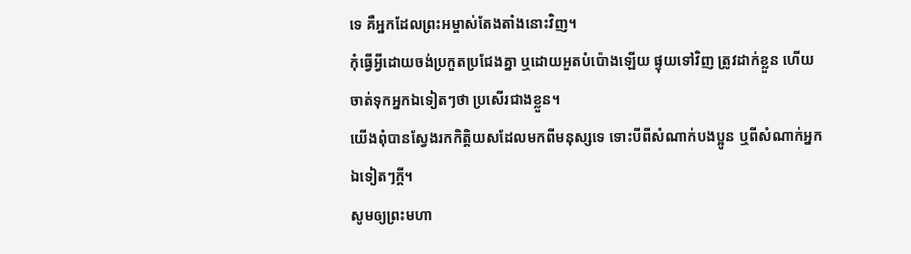ទេ គឺអ្នកដែលព្រះអម្ចាស់តែងតាំងនោះវិញ។
កុំធ្វើអ្វីដោយចង់ប្រកួតប្រជែងគ្នា ឬដោយអួតបំប៉ោងឡើយ ផ្ទុយទៅវិញ ត្រូវដាក់ខ្លួន ហើយចាត់ទុកអ្នកឯទៀតៗថា ប្រសើរជាងខ្លួន។
យើងពុំបានស្វែងរកកិត្តិយសដែលមកពីមនុស្សទេ ទោះបីពីសំណាក់បងប្អូន ឬពីសំណាក់អ្នកឯទៀតៗក្ដី។
សូមឲ្យព្រះមហា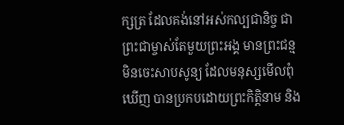ក្សត្រ ដែលគង់នៅអស់កល្បជានិច្ច ជាព្រះជាម្ចាស់តែមួយព្រះអង្គ មានព្រះជន្មមិនចេះសាបសូន្យ ដែលមនុស្សមើលពុំឃើញ បានប្រកបដោយព្រះកិត្តិនាម និង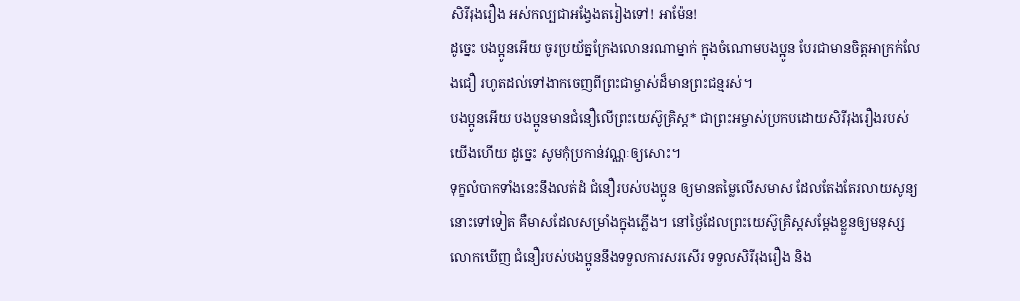សិរីរុងរឿង អស់កល្បជាអង្វែងតរៀងទៅ! អាម៉ែន!
ដូច្នេះ បងប្អូនអើយ ចូរប្រយ័ត្នក្រែងលោនរណាម្នាក់ ក្នុងចំណោមបងប្អូន បែរជាមានចិត្តអាក្រក់លែងជឿ រហូតដល់ទៅងាកចេញពីព្រះជាម្ចាស់ដ៏មានព្រះជន្មរស់។
បងប្អូនអើយ បងប្អូនមានជំនឿលើព្រះយេស៊ូគ្រិស្ត* ជាព្រះអម្ចាស់ប្រកបដោយសិរីរុងរឿងរបស់យើងហើយ ដូច្នេះ សូមកុំប្រកាន់វណ្ណៈឲ្យសោះ។
ទុក្ខលំបាកទាំងនេះនឹងលត់ដំ ជំនឿរបស់បងប្អូន ឲ្យមានតម្លៃលើសមាស ដែលតែងតែរលាយសូន្យនោះទៅទៀត គឺមាសដែលសម្រាំងក្នុងភ្លើង។ នៅថ្ងៃដែលព្រះយេស៊ូគ្រិស្តសម្តែងខ្លួនឲ្យមនុស្សលោកឃើញ ជំនឿរបស់បងប្អូននឹងទទួលការសរសើរ ទទួលសិរីរុងរឿង និង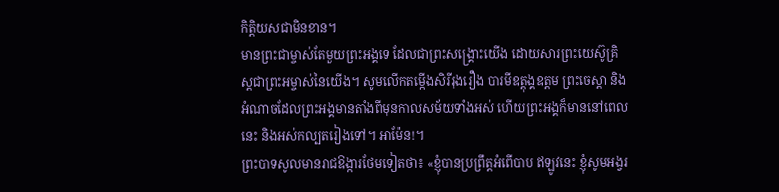កិត្តិយសជាមិនខាន។
មានព្រះជាម្ចាស់តែមួយព្រះអង្គទេ ដែលជាព្រះសង្គ្រោះយើង ដោយសារព្រះយេស៊ូគ្រិស្តជាព្រះអម្ចាស់នៃយើង។ សូមលើកតម្កើងសិរីរុងរឿង បារមីឧត្តុង្គឧត្ដម ព្រះចេស្ដា និងអំណាចដែលព្រះអង្គមានតាំងពីមុនកាលសម័យទាំងអស់ ហើយព្រះអង្គក៏មាននៅពេលនេះ និងអស់កល្បតរៀងទៅ។ អាម៉ែន!។
ព្រះបាទសូលមានរាជឱង្ការថែមទៀតថា៖ «ខ្ញុំបានប្រព្រឹត្តអំពើបាប ឥឡូវនេះ ខ្ញុំសូមអង្វរ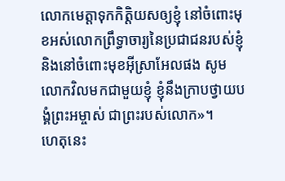លោកមេត្តាទុកកិត្តិយសឲ្យខ្ញុំ នៅចំពោះមុខអស់លោកព្រឹទ្ធាចារ្យនៃប្រជាជនរបស់ខ្ញុំ និងនៅចំពោះមុខអ៊ីស្រាអែលផង សូមលោកវិលមកជាមួយខ្ញុំ ខ្ញុំនឹងក្រាបថ្វាយបង្គំព្រះអម្ចាស់ ជាព្រះរបស់លោក»។
ហេតុនេះ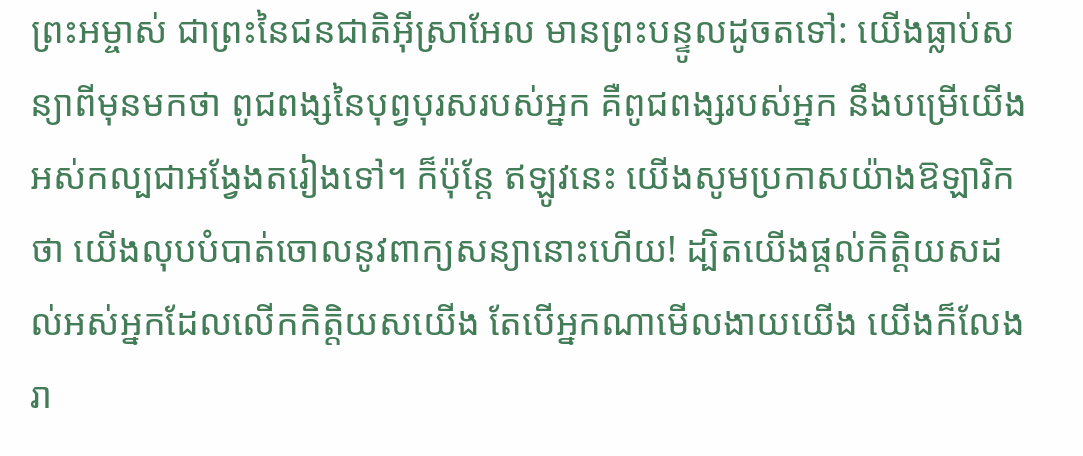ព្រះអម្ចាស់ ជាព្រះនៃជនជាតិអ៊ីស្រាអែល មានព្រះបន្ទូលដូចតទៅ: យើងធ្លាប់សន្យាពីមុនមកថា ពូជពង្សនៃបុព្វបុរសរបស់អ្នក គឺពូជពង្សរបស់អ្នក នឹងបម្រើយើងអស់កល្បជាអង្វែងតរៀងទៅ។ ក៏ប៉ុន្តែ ឥឡូវនេះ យើងសូមប្រកាសយ៉ាងឱឡារិកថា យើងលុបបំបាត់ចោលនូវពាក្យសន្យានោះហើយ! ដ្បិតយើងផ្ដល់កិត្តិយសដល់អស់អ្នកដែលលើកកិត្តិយសយើង តែបើអ្នកណាមើលងាយយើង យើងក៏លែងរា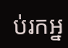ប់រកអ្ន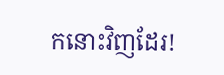កនោះវិញដែរ!